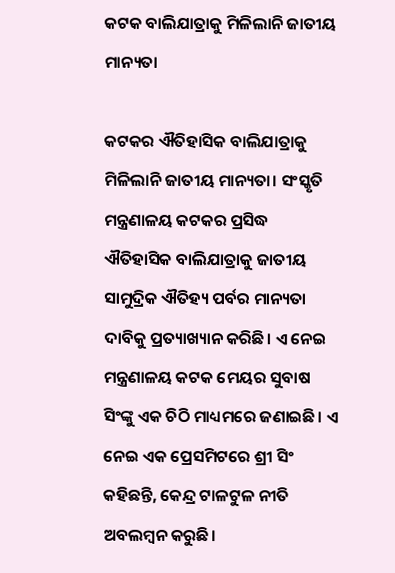କଟକ ବାଲିଯାତ୍ରାକୁ ମିଳିଲାନି ଜାତୀୟ ମାନ୍ୟତା

କଟକର ଐତିହାସିକ ବାଲିଯାତ୍ରାକୁ ମିଳିଲାନି ଜାତୀୟ ମାନ୍ୟତା। ସଂସ୍କୃତି ମନ୍ତ୍ରଣାଳୟ କଟକର ପ୍ରସିଦ୍ଧ ଐତିହାସିକ ବାଲିଯାତ୍ରାକୁ ଜାତୀୟ ସାମୁଦ୍ରିକ ଐତିହ୍ୟ ପର୍ବର ମାନ୍ୟତା ଦାବିକୁ ପ୍ରତ୍ୟାଖ୍ୟାନ କରିଛି। ଏ ନେଇ ମନ୍ତ୍ରଣାଳୟ କଟକ ମେୟର ସୁବାଷ ସିଂଙ୍କୁ ଏକ ଚିଠି ମାଧ୍ୟମରେ ଜଣାଇଛି। ଏ ନେଇ ଏକ ପ୍ରେସମିଟରେ ଶ୍ରୀ ସିଂ କହିଛନ୍ତି, କେନ୍ଦ୍ର ଟାଳଟୁଳ ନୀତି ଅବଲମ୍ବନ କରୁଛି।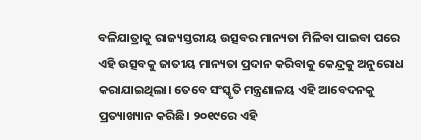ବଳିଯାତ୍ରାକୁ ରାଜ୍ୟସ୍ତରୀୟ ଉତ୍ସବର ମାନ୍ୟତା ମିଳିବା ପାଇବା ପରେ ଏହି ଉତ୍ସବକୁ ଜାତୀୟ ମାନ୍ୟତା ପ୍ରଦାନ କରିବାକୁ କେନ୍ଦ୍ରକୁ ଅନୁରୋଧ କରାଯାଇଥିଲା। ତେବେ ସଂସ୍କୃତି ମନ୍ତ୍ରଣାଳୟ ଏହି ଆବେଦନକୁ ପ୍ରତ୍ୟାଖ୍ୟାନ କରିଛି। ୨୦୧୯ରେ ଏହି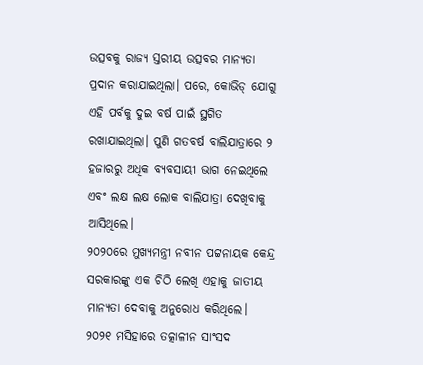ଉତ୍ସବକୁ ରାଜ୍ୟ ସ୍ତରୀୟ ଉତ୍ସବର ମାନ୍ୟତା ପ୍ରଦାନ କରାଯାଇଥିଲା। ପରେ, କୋଭିଡ୍ ଯୋଗୁ ଏହି ପର୍ବକୁ ଦୁଇ ବର୍ଷ ପାଇଁ ସ୍ଥଗିତ ରଖାଯାଇଥିଲା। ପୁଣି ଗତବର୍ଷ ବାଲିଯାତ୍ରାରେ ୨ ହଜାରରୁ ଅଧିକ ବ୍ୟବସାୟୀ ଭାଗ ନେଇଥିଲେ ଏବଂ ଲକ୍ଷ ଲକ୍ଷ ଲୋକ ବାଲିଯାତ୍ରା ଦେଖିବାକୁ ଆସିଥିଲେ।
୨୦୨୦ରେ ମୁଖ୍ୟମନ୍ତ୍ରୀ ନବୀନ ପଟ୍ଟନାୟକ କେନ୍ଦ୍ର ସରକାରଙ୍କୁ ଏକ ଚିଠି ଲେଖି ଏହାକୁ ଜାତୀୟ ମାନ୍ୟତା ଦେବାକୁ ଅନୁରୋଧ କରିଥିଲେ। ୨୦୨୧ ମସିହାରେ ତତ୍କାଳୀନ ସାଂସଦ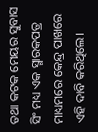ତଥା କଟକ ମେୟର ସୁବାସ ସିଂ ମଧ୍ୟ ଏକ ସ୍ମାରକପତ୍ର ମାଧ୍ୟମରେ କେନ୍ଦ୍ର ପାଖରେ ଏହି ଦାବି କରିଥିଲେ।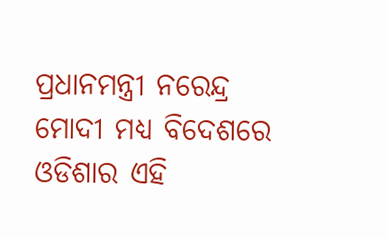ପ୍ରଧାନମନ୍ତ୍ରୀ ନରେନ୍ଦ୍ର ମୋଦୀ ମଧ୍ୟ ବିଦେଶରେ ଓଡିଶାର ଏହି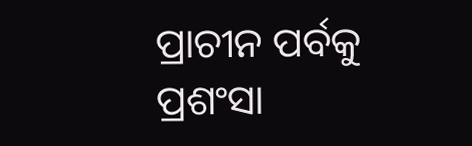ପ୍ରାଚୀନ ପର୍ବକୁ ପ୍ରଶଂସା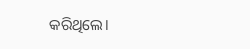କରିଥିଲେ।